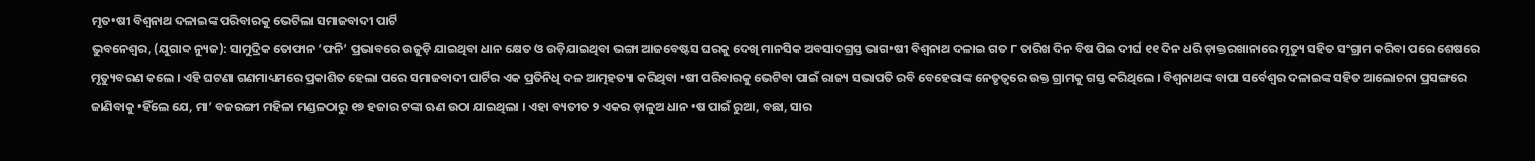ମୃତ•ଷୀ ବିଶ୍ୱନାଥ ଦଳାଇଙ୍କ ପରିବାରକୁ ଭେଟିଲା ସମାଜବାଦୀ ପାର୍ଟି
ଭୁବନେଶ୍ୱର, (ଯୁଗାବ୍ଦ ନ୍ୟୁଜ): ସାମୁଦ୍ରିକ ତୋଫାନ ‘ଫନି’ ପ୍ରଭାବରେ ଉଜୁଡ଼ି ଯାଇଥିବା ଧାନ କ୍ଷେତ ଓ ଉଡ଼ିଯାଇଥିବା ଭଙ୍ଗା ଆଜବେଷ୍ଟସ ଘରକୁ ଦେଖି ମାନସିକ ଅବସାଦଗ୍ରସ୍ତ ଭାଗ•ଷୀ ବିଶ୍ୱନାଥ ଦଳାଇ ଗତ ୮ ତାରିଖ ଦିନ ବିଷ ପିଇ ଦୀର୍ଘ ୧୧ ଦିନ ଧରି ଡ଼ାକ୍ତରଖାନାରେ ମୃତ୍ୟୁ ସହିତ ସଂଗ୍ରାମ କରିବା ପରେ ଶେଷରେ ମୃତ୍ୟୁବରଣ କଲେ । ଏହି ଘଟଣା ଗଣମାଧ୍ୟମରେ ପ୍ରକାଶିତ ହେଲା ପରେ ସମାଜବାଦୀ ପାର୍ଟିର ଏକ ପ୍ରତିନିଧି ଦଳ ଆତ୍ମହତ୍ୟା କରିଥିବା •ଷୀ ପରିବାରକୁ ଭେଟିବା ପାଇଁ ରାଜ୍ୟ ସଭାପତି ରବି ବେହେରାଙ୍କ ନେତୃତ୍ୱରେ ଉକ୍ତ ଗ୍ରାମକୁ ଗସ୍ତ କରିଥିଲେ । ବିଶ୍ୱନାଥଙ୍କ ବାପା ସର୍ବେଶ୍ୱର ଦଳାଇଙ୍କ ସହିତ ଆଲୋଚନା ପ୍ରସଙ୍ଗରେ ଜାଣିବାକୁ •ହିଁଲେ ଯେ, ମା’ ବଜରଙ୍ଗୀ ମହିଳା ମଣ୍ଡଳଠାରୁ ୧୭ ହଜାର ଟଙ୍କା ଋଣ ଉଠା ଯାଇଥିଲା । ଏହା ବ୍ୟତୀତ ୨ ଏକର ଡ଼ାଳୁଅ ଧାନ •ଷ ପାଇଁ ରୁଆ, ବଛା, ସାର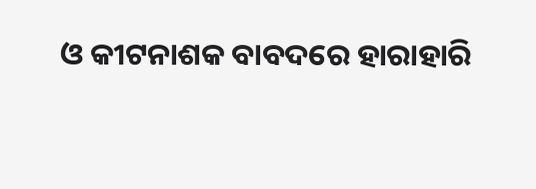ଓ କୀଟନାଶକ ବାବଦରେ ହାରାହାରି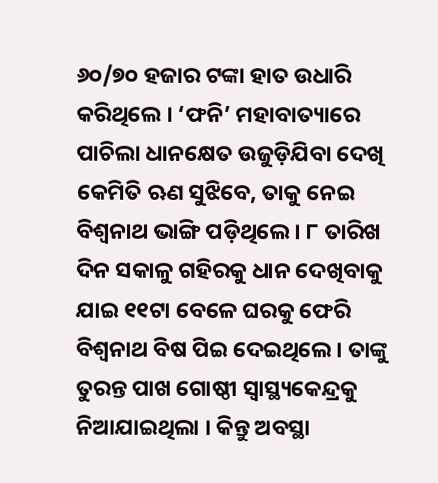୬୦/୭୦ ହଜାର ଟଙ୍କା ହାତ ଉଧାରି କରିଥିଲେ । ‘ଫନି’ ମହାବାତ୍ୟାରେ ପାଚିଲା ଧାନକ୍ଷେତ ଉଜୁଡ଼ିଯିବା ଦେଖି କେମିତି ଋଣ ସୁଝିବେ, ତାକୁ ନେଇ ବିଶ୍ୱନାଥ ଭାଙ୍ଗି ପଡ଼ିଥିଲେ । ୮ ତାରିଖ ଦିନ ସକାଳୁ ଗହିରକୁ ଧାନ ଦେଖିବାକୁ ଯାଇ ୧୧ଟା ବେଳେ ଘରକୁ ଫେରି ବିଶ୍ୱନାଥ ବିଷ ପିଇ ଦେଇଥିଲେ । ତାଙ୍କୁ ତୁରନ୍ତ ପାଖ ଗୋଷ୍ଠୀ ସ୍ୱାସ୍ଥ୍ୟକେନ୍ଦ୍ରକୁ ନିଆଯାଇଥିଲା । କିନ୍ତୁ ଅବସ୍ଥା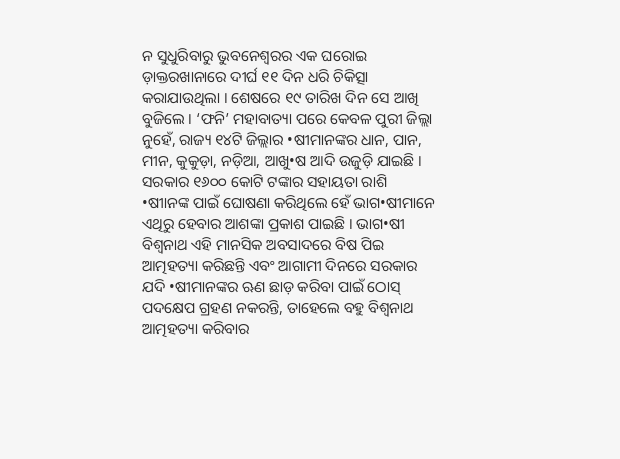ନ ସୁଧୁରିବାରୁ ଭୁବନେଶ୍ୱରର ଏକ ଘରୋଇ ଡ଼ାକ୍ତରଖାନାରେ ଦୀର୍ଘ ୧୧ ଦିନ ଧରି ଚିକିତ୍ସା କରାଯାଉଥିଲା । ଶେଷରେ ୧୯ ତାରିଖ ଦିନ ସେ ଆଖି ବୁଜିଲେ । ‘ଫନି’ ମହାବାତ୍ୟା ପରେ କେବଳ ପୁରୀ ଜିଲ୍ଲା ନୁହେଁ, ରାଜ୍ୟ ୧୪ଟି ଜିଲ୍ଲାର •ଷୀମାନଙ୍କର ଧାନ, ପାନ, ମୀନ, କୁକୁଡ଼ା, ନଡ଼ିଆ, ଆଖୁ•ଷ ଆଦି ଉଜୁଡ଼ି ଯାଇଛି । ସରକାର ୧୬୦୦ କୋଟି ଟଙ୍କାର ସହାୟତା ରାଶି •ଷୀାନଙ୍କ ପାଇଁ ଘୋଷଣା କରିଥିଲେ ହେଁ ଭାଗ•ଷୀମାନେ ଏଥିରୁ ହେବାର ଆଶଙ୍କା ପ୍ରକାଶ ପାଇଛି । ଭାଗ•ଷୀ ବିଶ୍ୱନାଥ ଏହି ମାନସିକ ଅବସାଦରେ ବିଷ ପିଇ ଆତ୍ମହତ୍ୟା କରିଛନ୍ତି ଏବଂ ଆଗାମୀ ଦିନରେ ସରକାର ଯଦି •ଷୀମାନଙ୍କର ଋଣ ଛାଡ଼ କରିବା ପାଇଁ ଠୋସ୍ ପଦକ୍ଷେପ ଗ୍ରହଣ ନକରନ୍ତି, ତାହେଲେ ବହୁ ବିଶ୍ୱନାଥ ଆତ୍ମହତ୍ୟା କରିବାର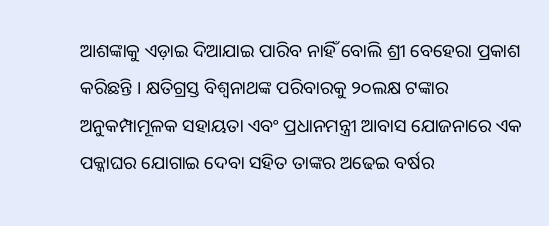ଆଶଙ୍କାକୁ ଏଡ଼ାଇ ଦିଆଯାଇ ପାରିବ ନାହିଁ ବୋଲି ଶ୍ରୀ ବେହେରା ପ୍ରକାଶ କରିଛନ୍ତି । କ୍ଷତିଗ୍ରସ୍ତ ବିଶ୍ୱନାଥଙ୍କ ପରିବାରକୁ ୨୦ଲକ୍ଷ ଟଙ୍କାର ଅନୁକମ୍ପାମୂଳକ ସହାୟତା ଏବଂ ପ୍ରଧାନମନ୍ତ୍ରୀ ଆବାସ ଯୋଜନାରେ ଏକ ପକ୍କାଘର ଯୋଗାଇ ଦେବା ସହିତ ତାଙ୍କର ଅଢେଇ ବର୍ଷର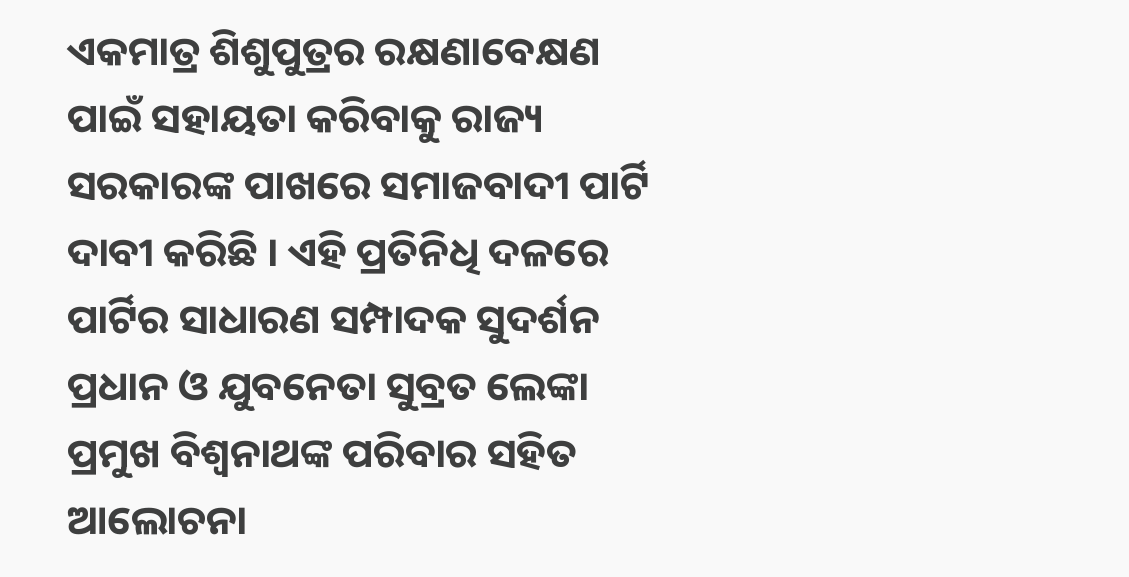ଏକମାତ୍ର ଶିଶୁପୁତ୍ରର ରକ୍ଷଣାବେକ୍ଷଣ ପାଇଁ ସହାୟତା କରିବାକୁ ରାଜ୍ୟ ସରକାରଙ୍କ ପାଖରେ ସମାଜବାଦୀ ପାର୍ଟି ଦାବୀ କରିଛି । ଏହି ପ୍ରତିନିଧି ଦଳରେ ପାର୍ଟିର ସାଧାରଣ ସମ୍ପାଦକ ସୁଦର୍ଶନ ପ୍ରଧାନ ଓ ଯୁବନେତା ସୁବ୍ରତ ଲେଙ୍କା ପ୍ରମୁଖ ବିଶ୍ୱନାଥଙ୍କ ପରିବାର ସହିତ ଆଲୋଚନା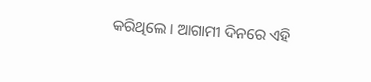କରିଥିଲେ । ଆଗାମୀ ଦିନରେ ଏହି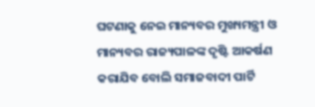ଘଟଣାକୁ ନେଇ ମାନ୍ୟବର ମୁଖ୍ୟମନ୍ତ୍ରୀ ଓ ମାନ୍ୟବର ରାଜ୍ୟପାଳଙ୍କ ଦୃଷ୍ଟି ଆକର୍ଷଣ କରାଯିବ ବୋଲି ସମାଜବାଦୀ ପାର୍ଟି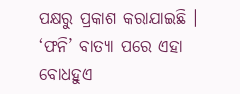ପକ୍ଷରୁ ପ୍ରକାଶ କରାଯାଇଛି । ‘ଫନି’ ବାତ୍ୟା ପରେ ଏହା ବୋଧହୁଏ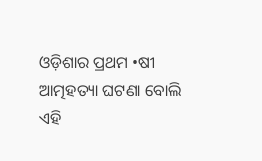ଓଡ଼ିଶାର ପ୍ରଥମ •ଷୀ ଆତ୍ମହତ୍ୟା ଘଟଣା ବୋଲି ଏହି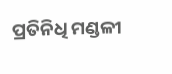ପ୍ରତିନିଧି ମଣ୍ଡଳୀ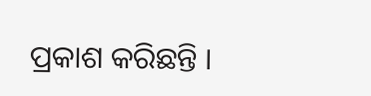ପ୍ରକାଶ କରିଛନ୍ତି ।